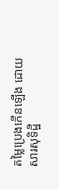តម្លៃប្រេងកើនឡើង ដោយសារសុទិដ្ឋិ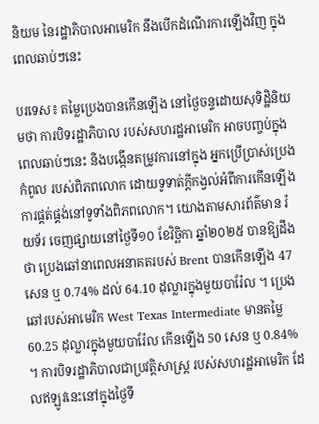និយម នៃរដ្ឋាភិបាលអាមេរិក នឹងបើកដំណើរការឡើងវិញ ក្នុងពេលឆាប់ៗនេះ

បរទេស៖ តម្លៃប្រេងបានកើនឡើង នៅថ្ងៃចន្ទដោយសុទិដ្ឋិនិយមថា ការបិទរដ្ឋាភិបាល របស់សហរដ្ឋអាមេរិក អាចបញ្ចប់ក្នុងពេលឆាប់ៗនេះ និងបង្កើនតម្រូវការនៅក្នុង អ្នកប្រើប្រាស់ប្រេងកំពូល របស់ពិភពលោក ដោយទូទាត់ក្តីកង្វល់អំពីការកើនឡើង ការផ្គត់ផ្គង់នៅទូទាំងពិភពលោក។ យោងតាមសារព័ត៌មាន រ៉យទ័រ ចេញផ្សាយនៅថ្ងៃទី១០ ខែវិច្ឆិកា ឆ្នាំ២០២៥ បានឱ្យដឹងថា ប្រេងឆៅនាពេលអនាគតរបស់ Brent បានកើនឡើង 47 សេន ឬ 0.74% ដល់ 64.10 ដុល្លារក្នុងមួយបារ៉ែល ។ ប្រេងឆៅរបស់អាមេរិក West Texas Intermediate មានតម្លៃ 60.25 ដុល្លារក្នុងមួយបារ៉ែល កើនឡើង 50 សេន ឬ 0.84% ។ ការបិទរដ្ឋាភិបាលជាប្រវត្តិសាស្ត្រ របស់សហរដ្ឋអាមេរិក ដែលឥឡូវនេះនៅក្នុងថ្ងៃទី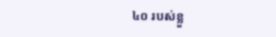៤០ របស់ខ្លួ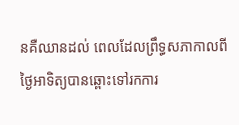នគឺឈានដល់ ពេលដែលព្រឹទ្ធសភាកាលពីថ្ងៃអាទិត្យបានឆ្ពោះទៅរកការ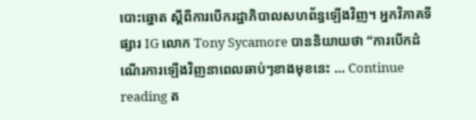បោះឆ្នោត ស្តីពីការបើករដ្ឋាភិបាលសហព័ន្ធឡើងវិញ។ អ្នកវិភាគទីផ្សារ IG លោក Tony Sycamore បាននិយាយថា “ការបើកដំណើរការឡើងវិញនាពេលឆាប់ៗខាងមុខនេះ … Continue reading ត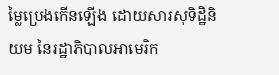ម្លៃប្រេងកើនឡើង ដោយសារសុទិដ្ឋិនិយម នៃរដ្ឋាភិបាលអាមេរិក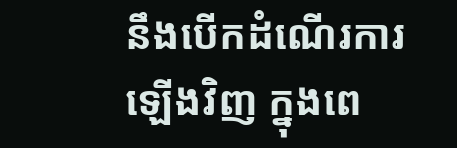នឹងបើកដំណើរការឡើងវិញ ក្នុងពេ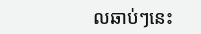លឆាប់ៗនេះ